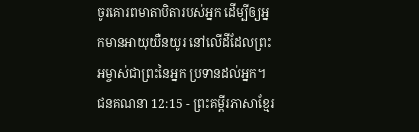ចូរគោរពមាតាបិតារបស់អ្នក ដើម្បីឲ្យអ្នកមានអាយុយឺនយូរ នៅលើដីដែលព្រះអម្ចាស់ជាព្រះនៃអ្នក ប្រទានដល់អ្នក។
ជនគណនា 12:15 - ព្រះគម្ពីរភាសាខ្មែរ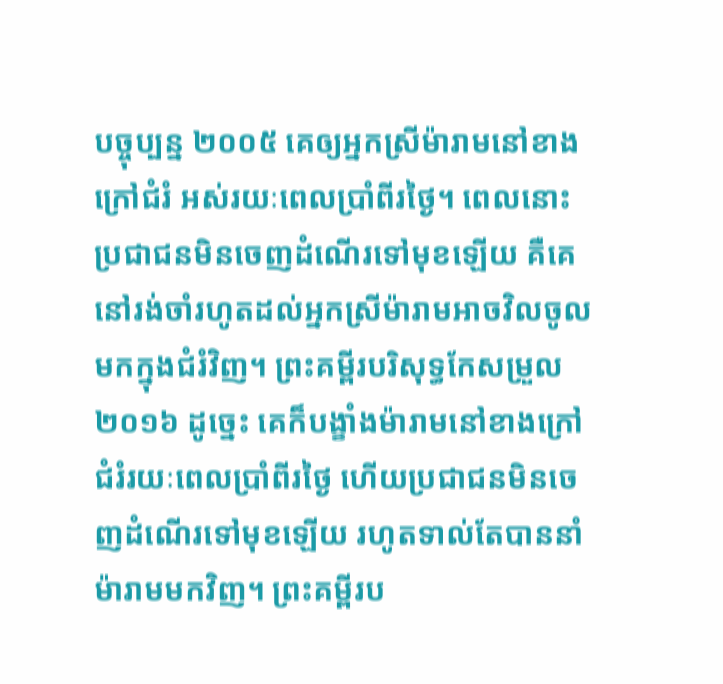បច្ចុប្បន្ន ២០០៥ គេឲ្យអ្នកស្រីម៉ារាមនៅខាងក្រៅជំរំ អស់រយៈពេលប្រាំពីរថ្ងៃ។ ពេលនោះ ប្រជាជនមិនចេញដំណើរទៅមុខឡើយ គឺគេនៅរង់ចាំរហូតដល់អ្នកស្រីម៉ារាមអាចវិលចូលមកក្នុងជំរំវិញ។ ព្រះគម្ពីរបរិសុទ្ធកែសម្រួល ២០១៦ ដូច្នេះ គេក៏បង្ខាំងម៉ារាមនៅខាងក្រៅជំរំរយៈពេលប្រាំពីរថ្ងៃ ហើយប្រជាជនមិនចេញដំណើរទៅមុខឡើយ រហូតទាល់តែបាននាំម៉ារាមមកវិញ។ ព្រះគម្ពីរប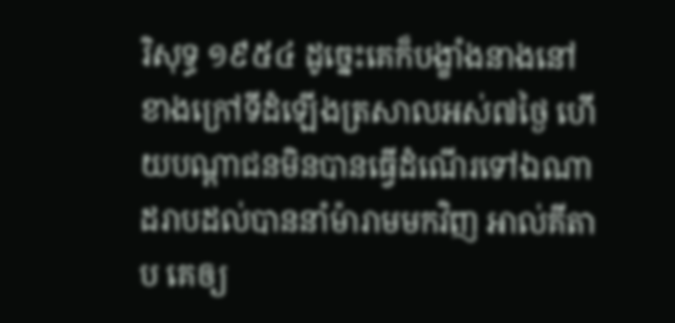រិសុទ្ធ ១៩៥៤ ដូច្នេះគេក៏បង្ខាំងនាងនៅខាងក្រៅទីដំឡើងត្រសាលអស់៧ថ្ងៃ ហើយបណ្តាជនមិនបានធ្វើដំណើរទៅឯណា ដរាបដល់បាននាំម៉ារាមមកវិញ អាល់គីតាប គេឲ្យ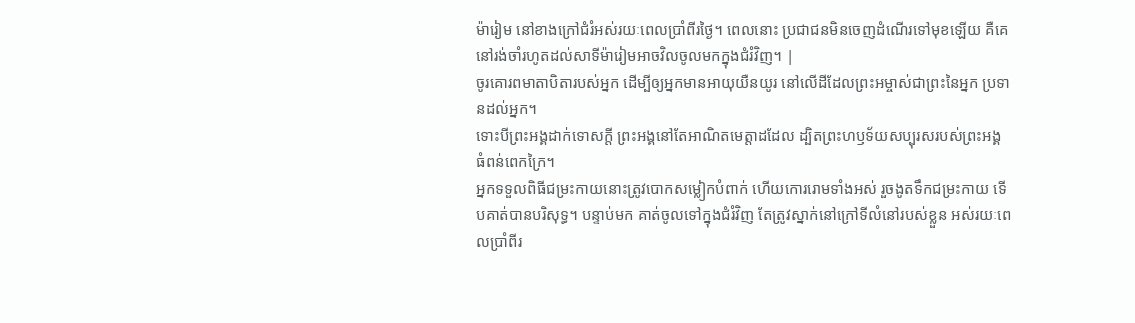ម៉ារៀម នៅខាងក្រៅជំរំអស់រយៈពេលប្រាំពីរថ្ងៃ។ ពេលនោះ ប្រជាជនមិនចេញដំណើរទៅមុខឡើយ គឺគេនៅរង់ចាំរហូតដល់សាទីម៉ារៀមអាចវិលចូលមកក្នុងជំរំវិញ។ |
ចូរគោរពមាតាបិតារបស់អ្នក ដើម្បីឲ្យអ្នកមានអាយុយឺនយូរ នៅលើដីដែលព្រះអម្ចាស់ជាព្រះនៃអ្នក ប្រទានដល់អ្នក។
ទោះបីព្រះអង្គដាក់ទោសក្ដី ព្រះអង្គនៅតែអាណិតមេត្តាដដែល ដ្បិតព្រះហឫទ័យសប្បុរសរបស់ព្រះអង្គ ធំពន់ពេកក្រៃ។
អ្នកទទួលពិធីជម្រះកាយនោះត្រូវបោកសម្លៀកបំពាក់ ហើយកោររោមទាំងអស់ រួចងូតទឹកជម្រះកាយ ទើបគាត់បានបរិសុទ្ធ។ បន្ទាប់មក គាត់ចូលទៅក្នុងជំរំវិញ តែត្រូវស្នាក់នៅក្រៅទីលំនៅរបស់ខ្លួន អស់រយៈពេលប្រាំពីរ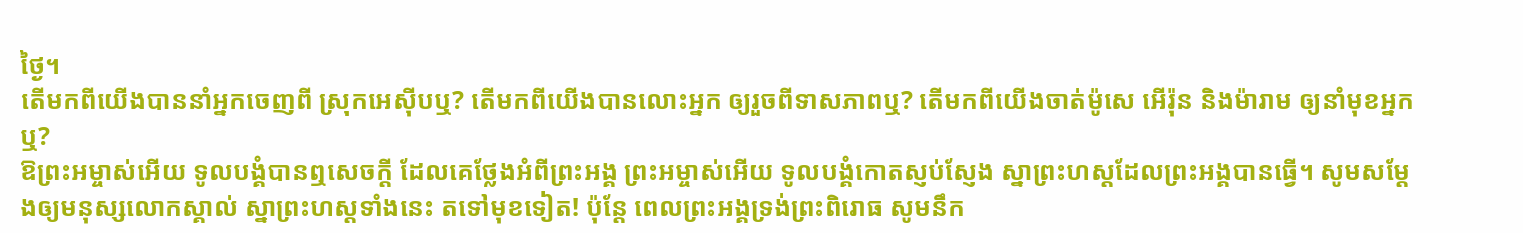ថ្ងៃ។
តើមកពីយើងបាននាំអ្នកចេញពី ស្រុកអេស៊ីបឬ? តើមកពីយើងបានលោះអ្នក ឲ្យរួចពីទាសភាពឬ? តើមកពីយើងចាត់ម៉ូសេ អើរ៉ុន និងម៉ារាម ឲ្យនាំមុខអ្នកឬ?
ឱព្រះអម្ចាស់អើយ ទូលបង្គំបានឮសេចក្ដី ដែលគេថ្លែងអំពីព្រះអង្គ ព្រះអម្ចាស់អើយ ទូលបង្គំកោតស្ញប់ស្ញែង ស្នាព្រះហស្ដដែលព្រះអង្គបានធ្វើ។ សូមសម្តែងឲ្យមនុស្សលោកស្គាល់ ស្នាព្រះហស្ដទាំងនេះ តទៅមុខទៀត! ប៉ុន្តែ ពេលព្រះអង្គទ្រង់ព្រះពិរោធ សូមនឹក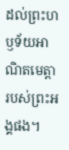ដល់ព្រះហឫទ័យអាណិតមេត្តា របស់ព្រះអង្គផង។